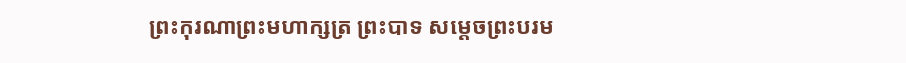ព្រះកុរណាព្រះមហាក្សត្រ ព្រះបាទ សម្តេចព្រះបរម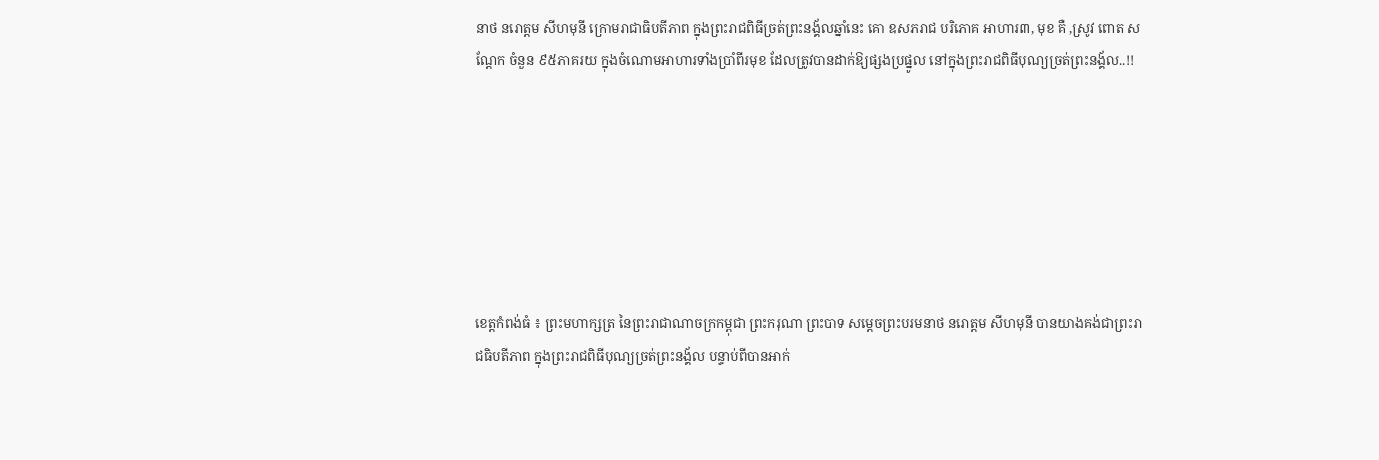នាថ នរោត្តម សីហមុនី ក្រោមរាជាធិបតីភាព ក្នុងព្រះរាជពិធីច្រត់ព្រះនង្គ័លឆ្នាំនេះ គោ ឧសភរាជ បរិភោគ អាហារ៣, មុខ គឺ ,ស្រូវ ពោត សណ្ដែក ចំនួន ៩៥ភាគរយ ក្នុងចំណោមអាហារទាំងប្រាំពីរមុខ ដែលត្រូវបានដាក់ឱ្យផ្សងប្រផ្នូល នៅក្នុងព្រះរាជពិធីបុណ្យច្រត់ព្រះនង្គ័ល..!!







ខេត្តកំពង់ធំ ៖ ព្រះមហាក្សត្រ នៃព្រះរាជាណាចក្រកម្ពុជា ព្រះករុណា ព្រះបាទ សម្តេចព្រះបរមនាថ នរោត្តម សីហមុនី បានយាងគង់ជាព្រះរាជធិបតីភាព ក្នុងព្រះរាជពិធីបុណ្យច្រត់ព្រះនង្គ័ល បន្ទាប់ពីបានអាក់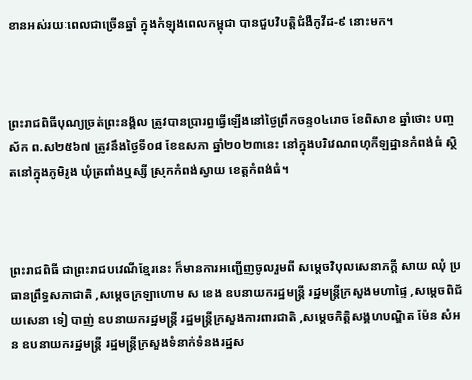ខានអស់រយៈពេលជាច្រើនឆ្នាំ ក្នុងកំឡុងពេលកម្ពុជា បានជួបវិបត្តិជំងឺកូវីដ-៩ នោះមក។



ព្រះរាជពិធីបុណ្យច្រត់ព្រះនង្គ័ល ត្រូវបានប្រារព្ធធ្វើឡើងនៅថ្ងៃព្រឹកចន្ទ០៤រោច ខែពិសាខ ឆ្នាំថោះ បញ្ចស័ក ព.ស២៥៦៧ ត្រូវនឹងថ្ងៃទី០៨ ខែឧសភា ឆ្នាំ២០២៣នេះ នៅក្នុងបរិវេណពហុកីឡដ្ឋានកំពង់ធំ ស្ថិតនៅក្នុងភូមិរូង ឃុំត្រពាំងឬស្សី ស្រុកកំពង់ស្វាយ ខេត្តកំពង់ធំ។



ព្រះរាជពិធី ជាព្រះរាជបវេណីខ្មែរនេះ ក៏មានការអញ្ជើញចូលរួមពី សម្តេចវិបុលសេនាភក្តី សាយ ឈុំ ប្រធានព្រឹទ្ធសភាជាតិ ,សម្តេចក្រឡាហោម ស ខេង ឧបនាយករដ្ឋមន្ត្រី រដ្ឋមន្ត្រីក្រសួងមហាផ្ទៃ ,សម្តេចពិជ័យសេនា ទៀ បាញ់ ឧបនាយករដ្ឋមន្ត្រី រដ្ឋមន្ត្រីក្រសួងការពារជាតិ ,សម្តេចកិត្តិសង្គហបណ្ឌិត ម៉ែន សំអន ឧបនាយករដ្ឋមន្ត្រី រដ្ឋមន្ត្រីក្រសួងទំនាក់ទំនងរដ្ឋស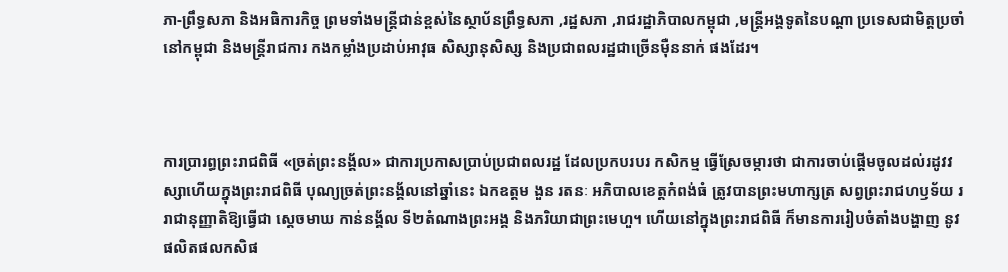ភា-ព្រឹទ្ធសភា និងអធិការកិច្ច ព្រមទាំងមន្ត្រីជាន់ខ្ពស់នៃស្ថាប័នព្រឹទ្ធសភា ,រដ្ឋសភា ,រាជរដ្ឋាភិបាលកម្ពុជា ,មន្ត្រីអង្គទូតនៃបណ្ដា ប្រទេសជាមិត្តប្រចាំនៅកម្ពុជា និងមន្ត្រីរាជការ កងកម្លាំងប្រដាប់អាវុធ សិស្សានុសិស្ស និងប្រជាពលរដ្ឋជាច្រើនម៉ឺននាក់ ផងដែរ។



ការប្រារព្ធព្រះរាជពិធី «ច្រត់ព្រះនង្គ័ល» ជាការប្រកាសប្រាប់ប្រជាពលរដ្ឋ ដែលប្រកបរបរ កសិកម្ម ធ្វើស្រែចម្ការថា ជាការចាប់ផ្តើមចូលដល់រដូវវស្សាហើយក្នុងព្រះរាជពិធី បុណ្យច្រត់ព្រះនង្គ័លនៅឆ្នាំនេះ ឯកឧត្តម ងួន រតនៈ អភិបាលខេត្តកំពង់ធំ ត្រូវបានព្រះមហាក្សត្រ សព្វព្រះរាជហឫទ័យ ររាជានុញ្ញាតិឱ្យធ្វើជា ស្តេចមាឃ កាន់នង្គ័ល ទី២តំណាងព្រះអង្គ និងភរិយាជាព្រះមេហួ។ ហើយនៅក្នុងព្រះរាជពិធី ក៏មានការរៀបចំតាំងបង្ហាញ នូវផលិតផលកសិផ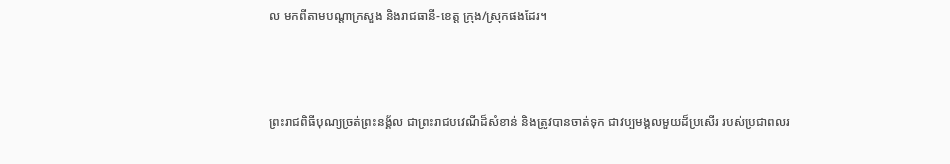ល មកពីតាមបណ្តាក្រសួង និងរាជធានី-ខេត្ត ក្រុង/ស្រុកផងដែរ។



ព្រះរាជពិធីបុណ្យច្រត់ព្រះនង្គ័ល ជាព្រះរាជបវេណីដ៏សំខាន់ និងត្រូវបានចាត់ទុក ជាវប្បមង្គលមួយដ៏ប្រសើរ របស់ប្រជាពលរ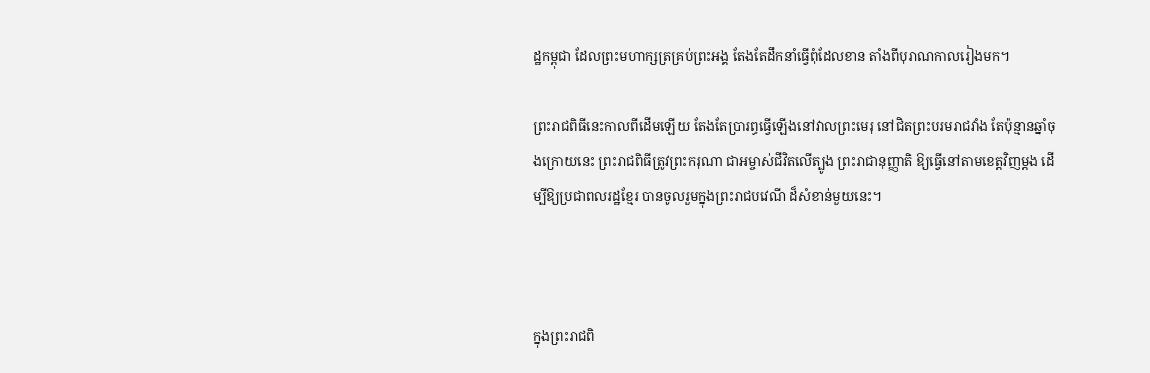ដ្ឋកម្ពុជា ដែលព្រះមហាក្សត្រគ្រប់ព្រះអង្គ តែងតែដឹកនាំធ្វើពុំដែលខាន តាំងពីបុរាណកាលរៀងមក។

ព្រះរាជពិធីនេះកាលពីដើមឡើយ តែងតែប្រារព្ធធ្វើឡើងនៅវាលព្រះមេរុ នៅជិតព្រះបរមរាជវាំង តែប៉ុន្មានឆ្នាំចុងក្រោយនេះ ព្រះរាជពិធីត្រូវព្រះករុណា ជាអម្ចាស់ជីវិតលើត្បូង ព្រះរាជានុញ្ញាតិ ឱ្យធ្វើនៅតាមខេត្តវិញម្តង ដើម្បីឱ្យប្រជាពលរដ្ឋខ្មែរ បានចូលរួមក្នុងព្រះរាជបវេណី ដ៏សំខាន់មួយនេះ។



ក្នុងព្រះរាជពិ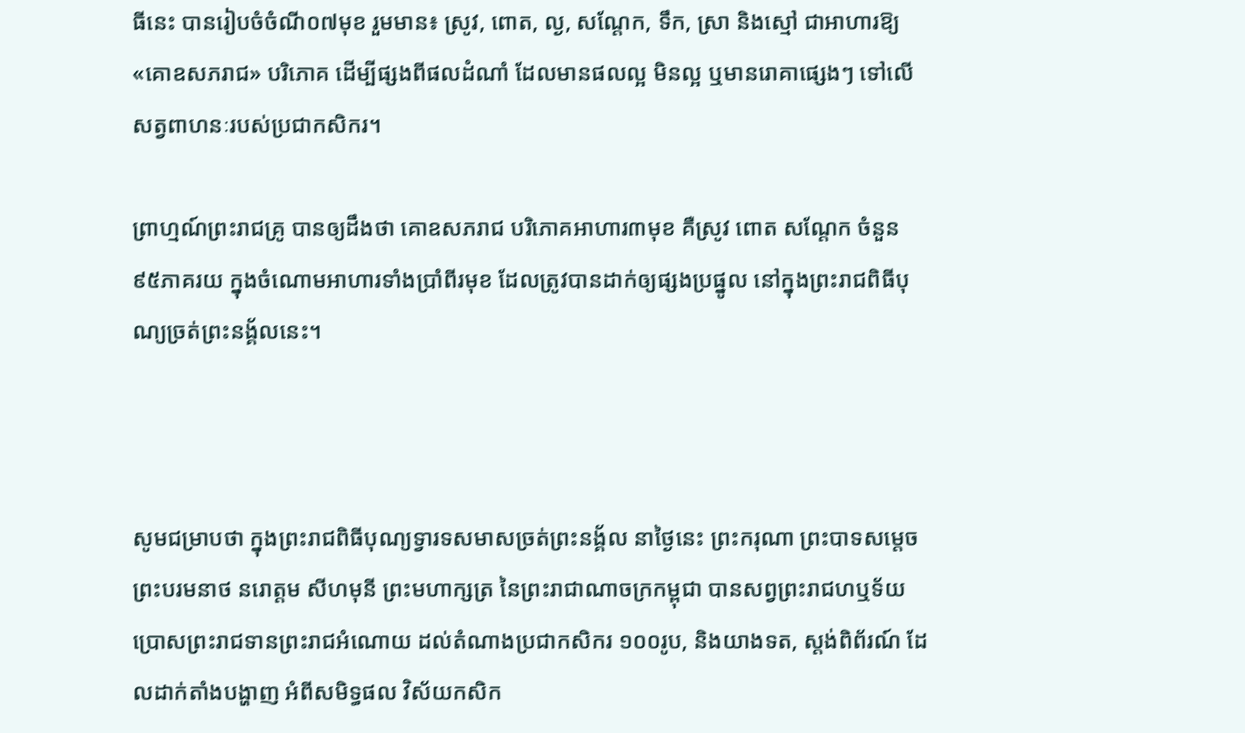ធីនេះ បានរៀបចំចំណី០៧មុខ រួមមាន៖ ស្រូវ, ពោត, ល្ង, សណ្តែក, ទឹក, ស្រា និងស្មៅ ជាអាហារឱ្យ «គោឧសភរាជ» បរិភោគ ដើម្បីផ្សងពីផលដំណាំ ដែលមានផលល្អ មិនល្អ ឬមានរោគាផ្សេងៗ ទៅលើសត្វពាហនៈរបស់ប្រជាកសិករ។

ព្រាហ្មណ៍ព្រះរាជគ្រូ បានឲ្យដឹងថា គោឧសភរាជ បរិភោគអាហារ៣មុខ គឺស្រូវ ពោត សណ្ដែក ចំនួន ៩៥ភាគរយ ក្នុងចំណោមអាហារទាំងប្រាំពីរមុខ ដែលត្រូវបានដាក់ឲ្យផ្សងប្រផ្នូល នៅក្នុងព្រះរាជពិធីបុណ្យច្រត់ព្រះនង្គ័លនេះ។



សូមជម្រាបថា ក្នុងព្រះរាជពិធីបុណ្យទ្វារទសមាសច្រត់ព្រះនង្គ័ល នាថ្ងៃនេះ ព្រះករុណា ព្រះបាទសម្តេចព្រះបរមនាថ នរោត្តម សីហមុនី ព្រះមហាក្សត្រ នៃព្រះរាជាណាចក្រកម្ពុជា បានសព្វព្រះរាជហឬទ័យ ប្រោសព្រះរាជទានព្រះរាជអំណោយ ដល់តំណាងប្រជាកសិករ ១០០រូប, និងយាងទត, ស្តង់ពិព័រណ៍ ដែលដាក់តាំងបង្ហាញ អំពីសមិទ្ធផល វិស័យកសិក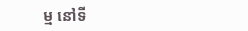ម្ម នៅទី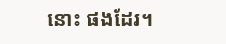នោះ ផងដែរ។